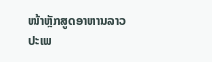ໜ້າຫຼັກສູດອາຫານລາວປະເພ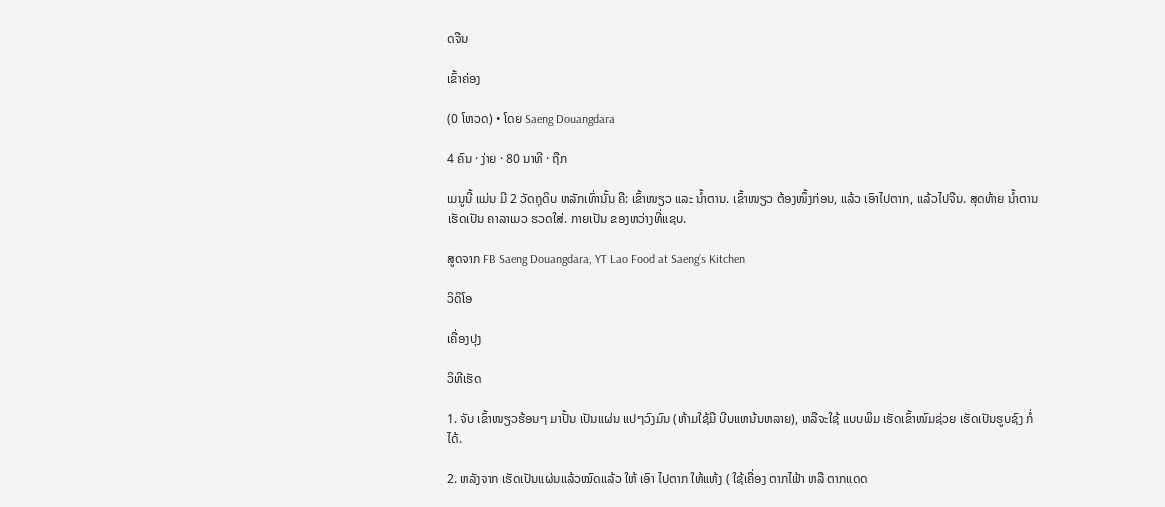ດຈືນ

ເຂົ້າຄ່ອງ

(0 ໂຫວດ) • ໂດຍ Saeng Douangdara

4 ຄົນ · ງ່າຍ · 80 ນາທີ · ຖືກ

ເມນູນີ້ ແມ່ນ ມີ 2 ວັດຖຸດິບ ຫລັກເທົ່ານັ້ນ ຄື: ເຂົ້າໜຽວ ແລະ ນ້ຳຕານ. ເຂົ້າໜຽວ ຕ້ອງໜຶ້ງກ່ອນ, ແລ້ວ ເອົາໄປຕາກ, ແລ້ວໄປຈືນ. ສຸດທ້າຍ ນ້ຳຕານ ເຮັດເປັນ ຄາລາເມວ ຮວດໃສ່. ກາຍເປັນ ຂອງຫວ່າງທີ່ແຊບ.

ສູດຈາກ FB Saeng Douangdara, YT Lao Food at Saeng’s Kitchen

ວິດິໂອ

ເຄື່ອງປຸງ

ວິທີເຮັດ

1. ຈັບ ເຂົ້າໜຽວຮ້ອນໆ ມາປັ້ນ ເປັນແຜ່ນ ແປໆວົງມົນ (ຫ້າມໃຊ້ມື ບີບແຫນ້ນຫລາຍ), ຫລືຈະໃຊ້ ແບບພິມ ເຮັດເຂົ້າໜົມຊ່ວຍ ເຮັດເປັນຮູບຊົງ ກໍ່ໄດ້.

2. ຫລັງຈາກ ເຮັດເປັນແຜ່ນແລ້ວໝົດແລ້ວ ໃຫ້ ເອົາ ໄປຕາກ ໃຫ້ແຫ້ງ ( ໃຊ້ເຄື່ອງ ຕາກໄຟ້າ ຫລື ຕາກແດດ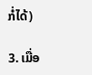ກໍ່ໄດ້)

3. ເມື່ອ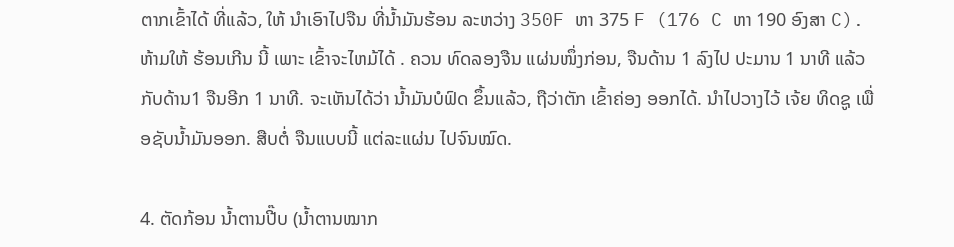ຕາກເຂົ້າໄດ້ ທີ່ແລ້ວ, ໃຫ້ ນຳເອົາໄປຈືນ ທີ່ນ້ຳມັນຮ້ອນ ລະຫວ່າງ 350F ຫາ 375 F (176 C ຫາ 190 ອົງສາ C). ຫ້າມໃຫ້ ຮ້ອນເກີນ ນີ້ ເພາະ ເຂົ້າຈະໄຫມ້ໄດ້ . ຄວນ ທົດລອງຈືນ ແຜ່ນໜຶ່ງກ່ອນ, ຈືນດ້ານ 1 ລົງໄປ ປະມານ 1 ນາທີ ແລ້ວ ກັບດ້ານ1 ຈືນອີກ 1 ນາທີ. ຈະເຫັນໄດ້ວ່າ ນ້ຳມັນບໍຟົດ ຂຶ້ນແລ້ວ, ຖືວ່າຕັກ ເຂົ້າຄ່ອງ ອອກໄດ້. ນຳໄປວາງໄວ້ ເຈ້ຍ ທິດຊູ ເພື່ອຊັບນ້ຳມັນອອກ. ສືບຕໍ່ ຈືນແບບນີ້ ແຕ່ລະແຜ່ນ ໄປຈົນໝົດ.

4. ຕັດກ້ອນ ນ້ຳຕານປີ໊ບ (ນ້ຳຕານໝາກ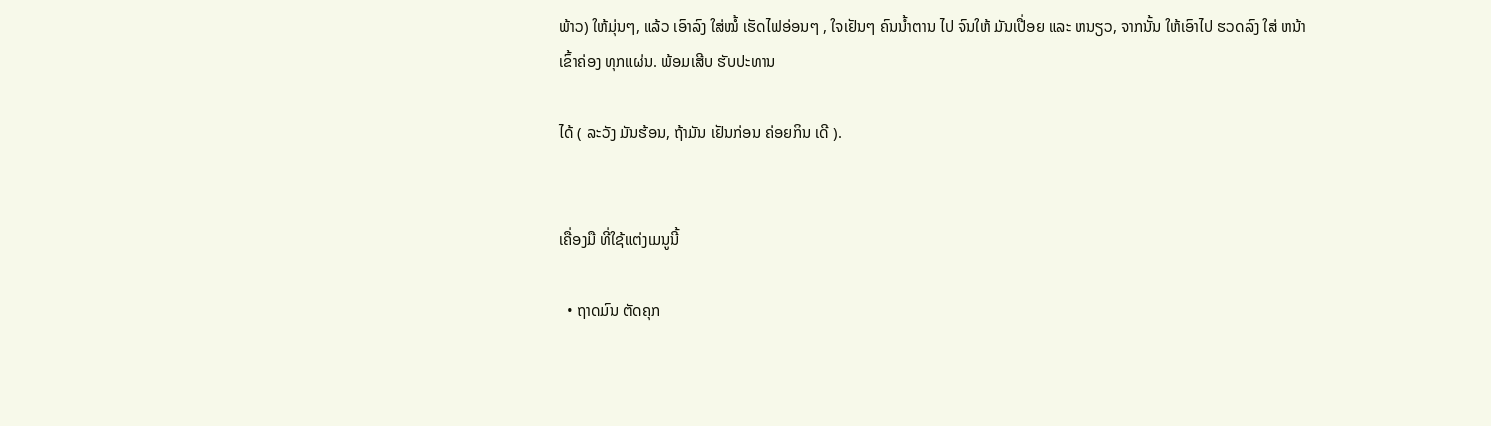ພ້າວ) ໃຫ້ມຸ່ນໆ, ແລ້ວ ເອົາລົງ ໃສ່ໝໍ້ ເຮັດໄຟອ່ອນໆ , ໃຈເຢັນໆ ຄົນນ້ຳຕານ ໄປ ຈົນໃຫ້ ມັນເປື່ອຍ ແລະ ຫນຽວ, ຈາກນັ້ນ ໃຫ້ເອົາໄປ ຮວດລົງ ໃສ່ ຫນ້າ ເຂົ້າຄ່ອງ ທຸກແຜ່ນ. ພ້ອມເສີບ ຮັບປະທານ

ໄດ້ ( ລະວັງ ມັນຮ້ອນ, ຖ້າມັນ ເຢັນກ່ອນ ຄ່ອຍກິນ ເດີ ).


ເຄື່ອງມື ທີ່ໃຊ້ແຕ່ງເມນູນີ້

  • ຖາດມົນ ຕັດຄຸກ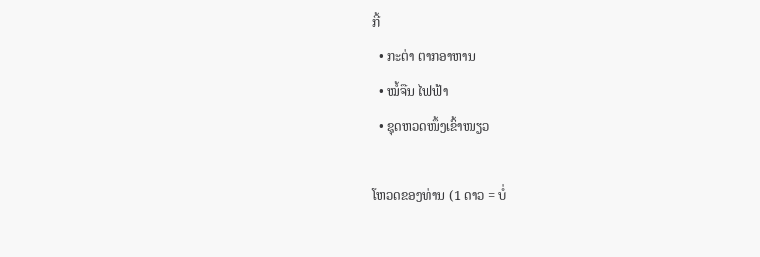ກີ້
  • ກະຕ່າ ຕາກອາຫານ
  • ໝໍ້ຈືນ ໄຟຟ້າ
  • ຊຸດຫວດໜຶ້ງເຂົ້າໜຽວ

ໂຫວດຂອງທ່ານ (1 ດາວ = ບໍ່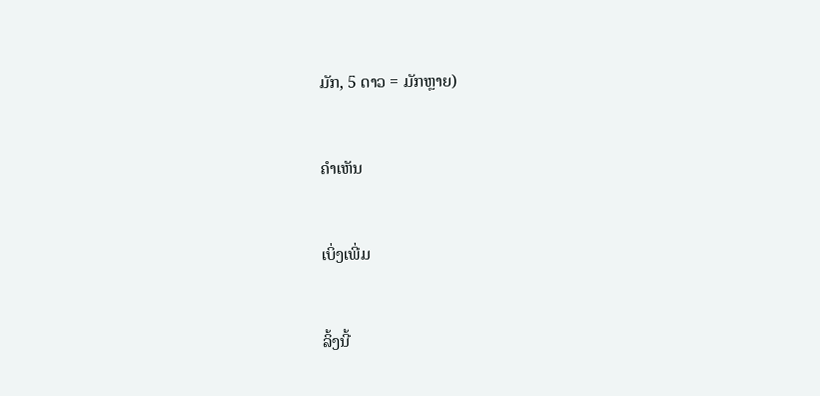ມັກ, 5 ດາວ = ມັກຫຼາຍ)


ຄຳເຫັນ


ເບິ່ງເພີ່ມ


ລິ້ງນີ້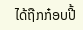ໄດ້ຖືກກ໋ອບປີ້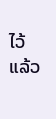ໄວ້ແລ້ວ